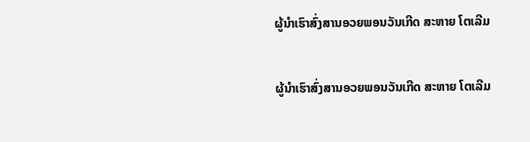ຜູ້ນຳເຮົາສົ່ງສານອວຍພອນວັນເກີດ ສະຫາຍ ໂຕເລີມ

ຜູ້ນຳເຮົາສົ່ງສານອວຍພອນວັນເກີດ ສະຫາຍ ໂຕເລີມ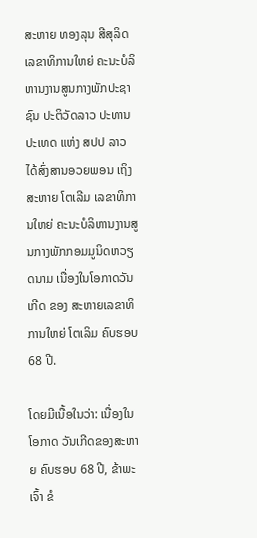ສະຫາຍ ທອງລຸນ ສີສຸລິດ ເລຂາທິການໃຫຍ່ ຄະນະບໍລິຫານງານສູນກາງພັກປະຊາຊົນ ປະຕິວັດລາວ ປະທານປະເທດ ແຫ່ງ ສປປ ລາວ ໄດ້ສົ່ງສານອວຍພອນ ເຖິງສະຫາຍ ໂຕເລີມ ເລຂາທິການໃຫຍ່ ຄະນະບໍລິຫານງານສູນກາງພັກກອມມູນິດຫວຽດນາມ ເນື່ອງໃນໂອກາດວັນເກີດ ຂອງ ສະຫາຍເລຂາທິການໃຫຍ່ ໂຕເລິມ ຄົບຮອບ 68 ປີ.

ໂດຍມີເນື້ອໃນວ່າ: ເນື່ອງໃນໂອກາດ ວັນເກີດຂອງສະຫາຍ ຄົບຮອບ 68 ປີ, ຂ້າພະເຈົ້າ ຂໍ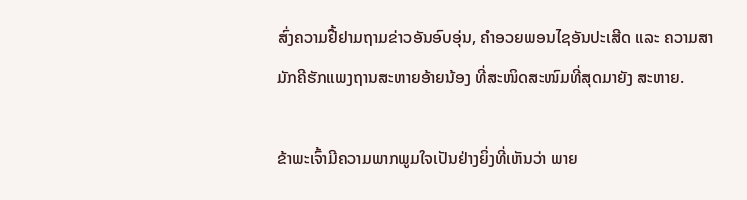ສົ່ງຄວາມຢື້ຢາມຖາມຂ່າວອັນອົບອຸ່ນ, ຄຳອວຍພອນໄຊອັນປະເສີດ ແລະ ຄວາມສາມັກຄີຮັກແພງຖານສະຫາຍອ້າຍນ້ອງ ທີ່ສະໜິດສະໜົມທີ່ສຸດມາຍັງ ສະຫາຍ.

ຂ້າພະເຈົ້າມີຄວາມພາກພູມໃຈເປັນຢ່າງຍິ່ງທີ່ເຫັນວ່າ ພາຍ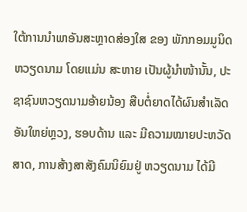ໃຕ້ການນຳພາອັນສະຫຼາດສ່ອງໃສ ຂອງ ພັກກອມມູນິດຫວຽດນາມ ໂດຍແມ່ນ ສະຫາຍ ເປັນຜູ້ນຳໜ້ານັ້ນ, ປະຊາຊົນຫວຽດນາມອ້າຍນ້ອງ ສືບຕໍ່ຍາດໄດ້ຜົນສຳເລັດອັນໃຫຍ່ຫຼວງ, ຮອບດ້ານ ແລະ ມີຄວາມໝາຍປະຫວັດສາດ, ການສ້າງສາສັງຄົມນິຍົມຢູ່ ຫວຽດນາມ ໄດ້ມີ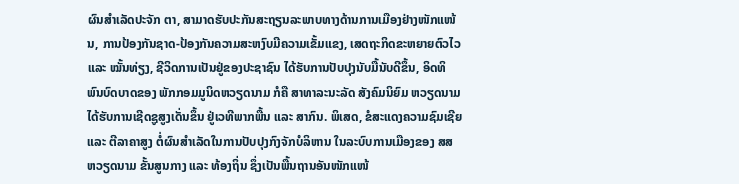ຜົນສໍາເລັດປະຈັກ ຕາ, ສາມາດຮັບປະກັນສະຖຽນລະພາບທາງດ້ານການເມືອງຢ່າງໜັກແໜ້ນ, ການປ້ອງກັນຊາດ-ປ້ອງກັນຄວາມສະຫງົບມີຄວາມເຂັ້ມແຂງ, ເສດຖະກິດຂະຫຍາຍຕົວໄວ ແລະ ໝັ້ນທ່ຽງ, ຊີວິດການເປັນຢູ່ຂອງປະຊາຊົນ ໄດ້ຮັບການປັບປຸງນັບມື້ນັບດີຂຶ້ນ, ອິດທິພົນບົດບາດຂອງ ພັກກອມມູນິດຫວຽດນາມ ກໍຄື ສາທາລະນະລັດ ສັງຄົມນິຍົມ ຫວຽດນາມ ໄດ້ຮັບການເຊີດຊູສູງເດັ່ນຂຶ້ນ ຢູ່ເວທີພາກພື້ນ ແລະ ສາກົນ. ພິເສດ, ຂໍສະແດງຄວາມຊົມເຊີຍ ແລະ ຕີລາຄາສູງ ຕໍ່ຜົນສຳເລັດໃນການປັບປຸງກົງຈັກບໍລິຫານ ໃນລະບົບການເມືອງຂອງ ສສ ຫວຽດນາມ ຂັ້ນສູນກາງ ແລະ ທ້ອງຖິ່ນ ຊຶ່ງເປັນພື້ນຖານອັນໜັກແໜ້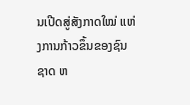ນເປີດສູ່ສັງກາດໃໝ່ ແຫ່ງການກ້າວຂຶ້ນຂອງຊົນຊາດ ຫ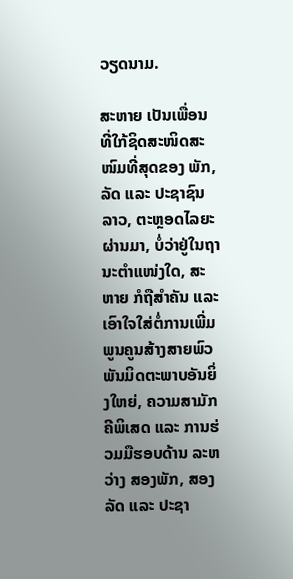ວຽດນາມ.

ສະຫາຍ ເປັນເພື່ອນທີ່ໃກ້ຊິດສະໜິດສະໜົມທີ່ສຸດຂອງ ພັກ, ລັດ ແລະ ປະຊາຊົນລາວ, ຕະຫຼອດໄລຍະຜ່ານມາ, ບໍ່ວ່າຢູ່ໃນຖານະຕຳແໜ່ງໃດ, ສະຫາຍ ກໍຖືສໍາຄັນ ແລະ ເອົາໃຈໃສ່ຕໍ່ການເພີ່ມພູນຄູນສ້າງສາຍພົວພັນມິດຕະພາບອັນຍິ່ງໃຫຍ່, ຄວາມສາມັກຄີພິເສດ ແລະ ການຮ່ວມມືຮອບດ້ານ ລະຫວ່າງ ສອງພັກ, ສອງລັດ ແລະ ປະຊາ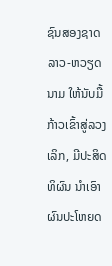ຊົນສອງຊາດ ລາວ-ຫວຽດນາມ ໃຫ້ນັບມື້ກ້າວເຂົ້າສູ່ລວງເລິກ, ມີປະສິດທິຜົນ ນຳເອົາຜົນປະໂຫຍດ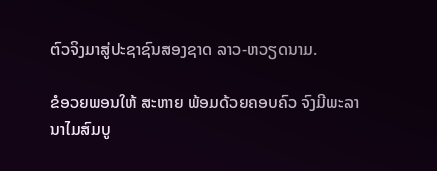ຕົວຈິງມາສູ່ປະຊາຊົນສອງຊາດ ລາວ-ຫວຽດນາມ.

ຂໍອວຍພອນໃຫ້ ສະຫາຍ ພ້ອມດ້ວຍຄອບຄົວ ຈົງມີພະລານາໄມສົມບູ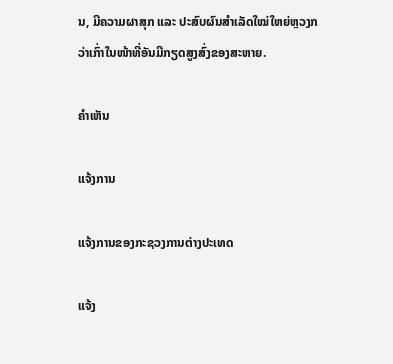ນ, ມີຄວາມຜາສຸກ ແລະ ປະສົບຜົນສຳເລັດໃໝ່ໃຫຍ່ຫຼວງກວ່າເກົ່າໃນໜ້າທີ່ອັນມີກຽດສູງສົ່ງຂອງສະຫາຍ.

ຄໍາເຫັນ

ແຈ້ງການ

ແຈ້ງການຂອງກະຊວງການຕ່າງປະເທດ

ແຈ້ງ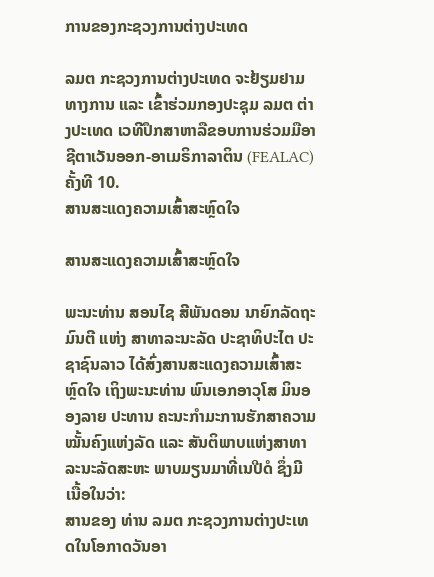ການຂອງກະຊວງການຕ່າງປະເທດ

ລມຕ ກະຊວງການຕ່າງປະເທດ ຈະຢ້ຽມຢາມທາງການ ແລະ ເຂົ້າຮ່ວມກອງປະຊຸມ ລມຕ ຕ່າງປະເທດ ເວທີປຶກສາຫາລືຂອບການຮ່ວມມືອາຊີຕາເວັນອອກ-ອາເມຣິກາລາຕິນ (FEALAC) ຄັ້ງທີ 10.
ສານສະແດງຄວາມເສົ້າສະຫຼົດໃຈ

ສານສະແດງຄວາມເສົ້າສະຫຼົດໃຈ

ພະນະທ່ານ ສອນໄຊ ສີພັນດອນ ນາຍົກລັດຖະມົນຕີ ແຫ່ງ ສາທາລະນະລັດ ປະຊາທິປະໄຕ ປະຊາຊົນລາວ ໄດ້ສົ່ງສານສະແດງຄວາມເສົ້າສະຫຼົດໃຈ ເຖິງພະນະທ່ານ ພົນເອກອາວຸໂສ ມິນອອງລາຍ ປະທານ ຄະນະກຳມະການຮັກສາຄວາມໝັ້ນຄົງແຫ່ງລັດ ແລະ ສັນຕິພາບແຫ່ງສາທາລະນະລັດສະຫະ ພາບມຽນມາທີ່ເນປີດໍ ຊຶ່ງມີເນື້ອໃນວ່າ:
ສານຂອງ ທ່ານ ລມຕ ກະຊວງການຕ່າງປະເທດໃນໂອກາດວັນອາ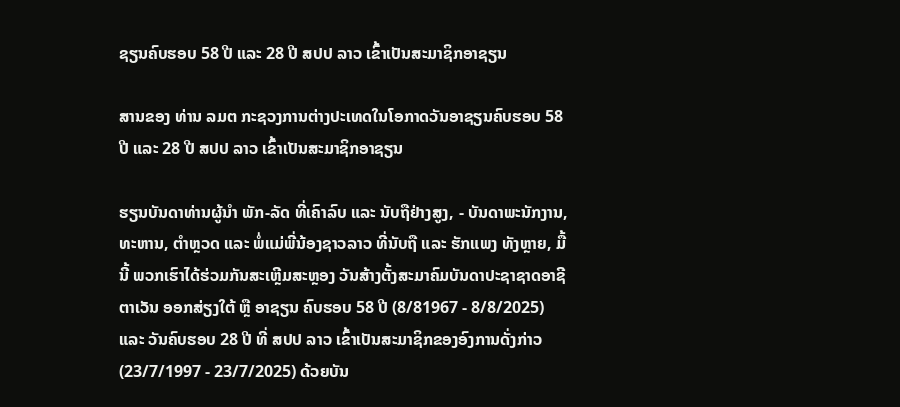ຊຽນຄົບຮອບ 58 ປີ ແລະ 28 ປີ ສປປ ລາວ ເຂົ້າເປັນສະມາຊິກອາຊຽນ

ສານຂອງ ທ່ານ ລມຕ ກະຊວງການຕ່າງປະເທດໃນໂອກາດວັນອາຊຽນຄົບຮອບ 58 ປີ ແລະ 28 ປີ ສປປ ລາວ ເຂົ້າເປັນສະມາຊິກອາຊຽນ

ຮຽນບັນດາທ່ານຜູ້ນຳ ພັກ-ລັດ ທີ່ເຄົາລົບ ແລະ ນັບຖືຢ່າງສູງ, - ບັນດາພະນັກງານ, ທະຫານ, ຕຳຫຼວດ ແລະ ພໍ່ແມ່ພີ່ນ້ອງຊາວລາວ ທີ່ນັບຖື ແລະ ຮັກແພງ ທັງຫຼາຍ, ມື້ນີ້ ພວກເຮົາໄດ້ຮ່ວມກັນສະເຫຼີມສະຫຼອງ ວັນສ້າງຕັ້ງສະມາຄົມບັນດາປະຊາຊາດອາຊີຕາເວັນ ອອກສ່ຽງໃຕ້ ຫຼື ອາຊຽນ ຄົບຮອບ 58 ປີ (8/81967 - 8/8/2025) ແລະ ວັນຄົບຮອບ 28 ປີ ທີ່ ສປປ ລາວ ເຂົ້າເປັນສະມາຊິກຂອງອົງການດັ່ງກ່າວ (23/7/1997 - 23/7/2025) ດ້ວຍບັນ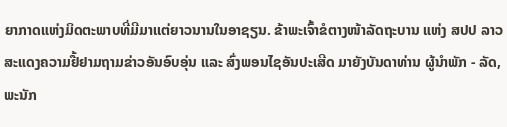ຍາກາດແຫ່ງມິດຕະພາບທີ່ມີມາເເຕ່ຍາວນານໃນອາຊຽນ. ຂ້າພະເຈົ້າຂໍຕາງໜ້າລັດຖະບານ ແຫ່ງ ສປປ ລາວ ສະແດງຄວາມຢື້ຢາມຖາມຂ່າວອັນອົບອຸ່ນ ແລະ ສົ່ງພອນໄຊອັນປະເສີດ ມາຍັງບັນດາທ່ານ ຜູ້ນໍາພັກ - ລັດ, ພະນັກ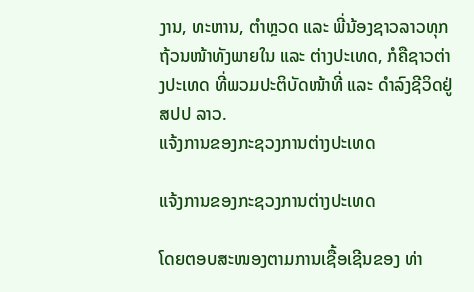ງານ, ທະຫານ, ຕໍາຫຼວດ ແລະ ພີ່ນ້ອງຊາວລາວທຸກຖ້ວນໜ້າທັງພາຍໃນ ແລະ ຕ່າງປະເທດ, ກໍຄືຊາວຕ່າງປະເທດ ທີ່ພວມປະຕິບັດໜ້າທີ່ ແລະ ດໍາລົງຊີວິດຢູ່ ສປປ ລາວ.
ແຈ້ງການຂອງກະຊວງການຕ່າງປະເທດ

ແຈ້ງການຂອງກະຊວງການຕ່າງປະເທດ

ໂດຍຕອບສະໜອງຕາມການເຊື້ອເຊີນຂອງ ທ່າ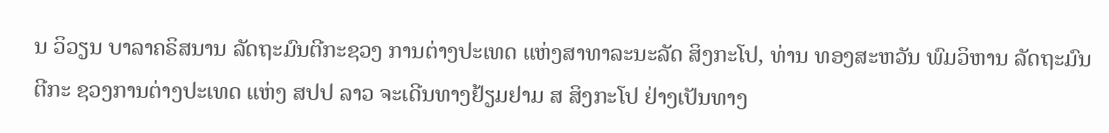ນ ວິວຽນ ບາລາຄຣິສນານ ລັດຖະມົນຕີກະຊວງ ການຕ່າງປະເທດ ແຫ່ງສາທາລະນະລັດ ສິງກະໂປ, ທ່ານ ທອງສະຫວັນ ພົມວິຫານ ລັດຖະມົນຕີກະ ຊວງການຕ່າງປະເທດ ແຫ່ງ ສປປ ລາວ ຈະເດີນທາງຢ້ຽມຢາມ ສ ສິງກະໂປ ຢ່າງເປັນທາງ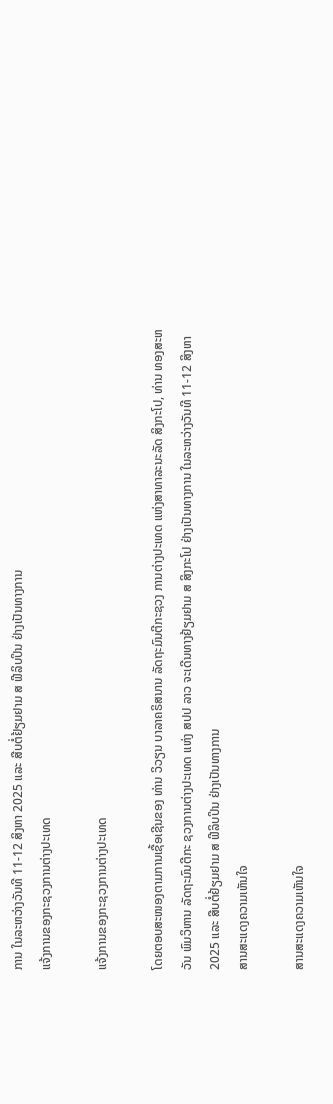ການ ໃນລະຫວ່າງວັນທີ 11-12 ສິງຫາ 2025 ແລະ ສືບຕໍ່ຢ້ຽມຢາມ ສ ຟີລິບປິນ ຢ່າງເປັນທາງການ
ແຈ້ງການຂອງກະຊວງການຕ່າງປະເທດ

ແຈ້ງການຂອງກະຊວງການຕ່າງປະເທດ

ໂດຍຕອບສະໜອງຕາມການເຊື້ອເຊີນຂອງ ທ່ານ ວິວຽນ ບາລາຄຣິສນານ ລັດຖະມົນຕີກະຊວງ ການຕ່າງປະເທດ ແຫ່ງສາທາລະນະລັດ ສິງກະໂປ, ທ່ານ ທອງສະຫວັນ ພົມວິຫານ ລັດຖະມົນຕີກະ ຊວງການຕ່າງປະເທດ ແຫ່ງ ສປປ ລາວ ຈະເດີນທາງຢ້ຽມຢາມ ສ ສິງກະໂປ ຢ່າງເປັນທາງການ ໃນລະຫວ່າງວັນທີ 11-12 ສິງຫາ 2025 ແລະ ສືບຕໍ່ຢ້ຽມຢາມ ສ ຟີລິບປິນ ຢ່າງເປັນທາງການ
ສານສະແດງຄວາມເຫັນໃຈ

ສານສະແດງຄວາມເຫັນໃຈ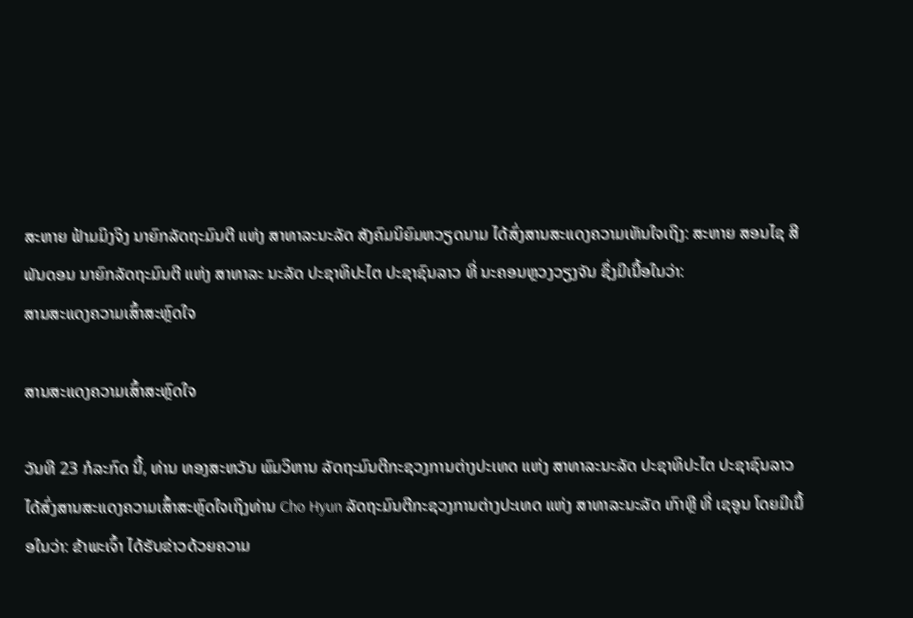ສະຫາຍ ຟ້າມມິງຈິງ ນາຍົກລັດຖະມົນຕີ ແຫ່ງ ສາທາລະນະລັດ ສັງຄົມນິຍົມຫວຽດນາມ ໄດ້ສົ່ງສານສະແດງຄວາມເຫັນໃຈເຖິງ: ສະຫາຍ ສອນໄຊ ສີພັນດອນ ນາຍົກລັດຖະມົນຕີ ແຫ່ງ ສາທາລະ ນະລັດ ປະຊາທິປະໄຕ ປະຊາຊົນລາວ ທີ່ ນະຄອນຫຼວງວຽງຈັນ ຊຶ່ງມີເນື້ອໃນວ່າ:
ສານສະແດງຄວາມເສົ້າສະຫຼົດໃຈ

ສານສະແດງຄວາມເສົ້າສະຫຼົດໃຈ

ວັນທີ 23 ກໍລະກົດ ນີ້, ທ່ານ ທອງສະຫວັນ ພົມວິຫານ ລັດຖະມົນຕີກະຊວງການຕ່າງປະເທດ ແຫ່ງ ສາທາລະນະລັດ ປະຊາທິປະໄຕ ປະຊາຊົນລາວ ໄດ້ສົ່ງສານສະແດງຄວາມເສົ້າສະຫຼົດໃຈເຖິງທ່ານ Cho Hyun ລັດຖະມົນຕີກະຊວງການຕ່າງປະເທດ ແຫ່ງ ສາທາລະນະລັດ ເກົາຫຼີ ທີ່ ເຊອູນ ໂດຍມີເນື້ອໃນວ່າ: ຂ້າພະເຈົ້າ ໄດ້ຮັບຂ່າວດ້ວຍຄວາມ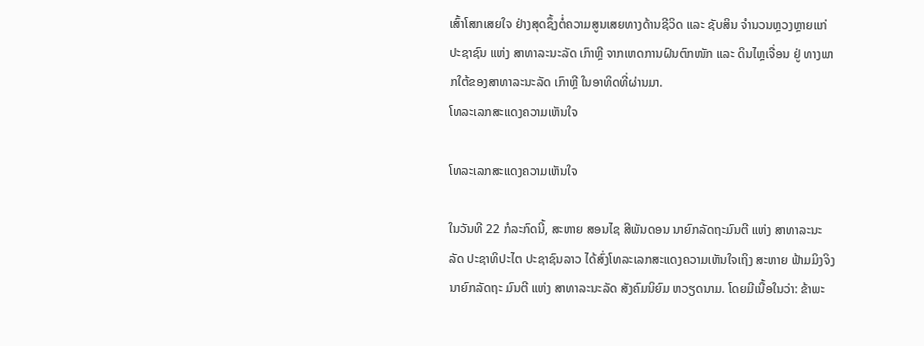ເສົ້າໂສກເສຍໃຈ ຢ່າງສຸດຊຶ້ງຕໍ່ຄວາມສູນເສຍທາງດ້ານຊີວິດ ແລະ ຊັບສິນ ຈໍານວນຫຼວງຫຼາຍແກ່ປະຊາຊົນ ແຫ່ງ ສາທາລະນະລັດ ເກົາຫຼີ ຈາກເຫດການຝົນຕົກໜັກ ແລະ ດິນໄຫຼເຈື່ອນ ຢູ່ ທາງພາກໃຕ້ຂອງສາທາລະນະລັດ ເກົາຫຼີ ໃນອາທິດທີ່ຜ່ານມາ.
ໂທລະເລກສະແດງຄວາມເຫັນໃຈ

ໂທລະເລກສະແດງຄວາມເຫັນໃຈ

ໃນວັນທີ 22 ກໍລະກົດນີ້, ສະຫາຍ ສອນໄຊ ສີພັນດອນ ນາຍົກລັດຖະມົນຕີ ແຫ່ງ ສາທາລະນະລັດ ປະຊາທິປະໄຕ ປະຊາຊົນລາວ ໄດ້ສົ່ງໂທລະເລກສະແດງຄວາມເຫັນໃຈເຖິງ ສະຫາຍ ຟ້າມມິງຈິງ ນາຍົກລັດຖະ ມົນຕີ ແຫ່ງ ສາທາລະນະລັດ ສັງຄົມນິຍົມ ຫວຽດນາມ. ໂດຍມີເນື້ອໃນວ່າ: ຂ້າພະ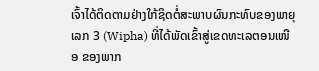ເຈົ້າໄດ້ຕິດຕາມຢ່າງໃກ້ຊິດຕໍ່ສະພາບຜົນກະທົບຂອງພາຍຸເລກ 3 (Wipha) ທີ່ໄດ້ພັດເຂົ້າສູ່ເຂດທະເລຕອນເໜືອ ຂອງພາກ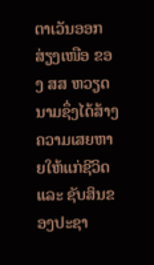ຕາເວັນອອກສ່ຽງເໜືອ ຂອງ ສສ ຫວຽດນາມຊຶ່ງໄດ້ສ້າງຄວາມເສຍຫາຍໃຫ້ແກ່ຊີວິດ ແລະ ຊັບສິນຂອງປະຊາ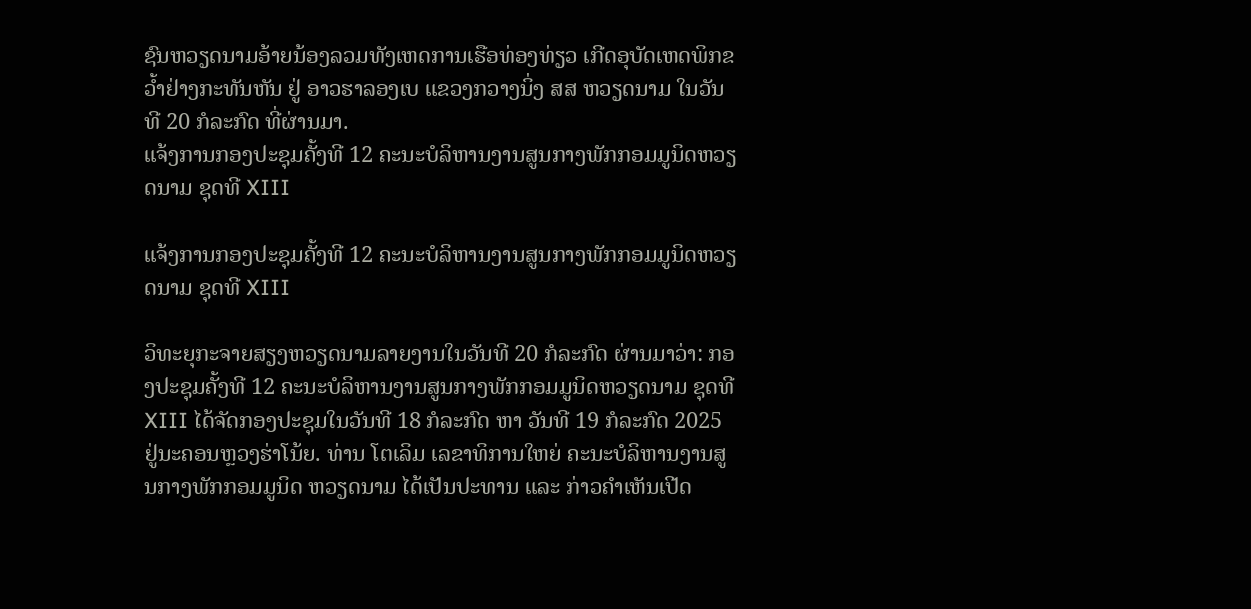ຊົນຫວຽດນາມອ້າຍນ້ອງລວມທັງເຫດການເຮືອທ່ອງທ່ຽວ ເກີດອຸບັດເຫດພິກຂວໍ້າຢ່າງກະທັນຫັນ ຢູ່ ອາວຮາລອງເບ ແຂວງກວາງນິ່ງ ສສ ຫວຽດນາມ ໃນວັນທີ 20 ກໍລະກົດ ທີ່ຜ່ານມາ.
ແຈ້ງການກອງປະຊຸມຄັ້ງທີ 12 ຄະນະບໍລິຫານງານສູນກາງພັກກອມມູນິດຫວຽດນາມ ຊຸດທີ XIII

ແຈ້ງການກອງປະຊຸມຄັ້ງທີ 12 ຄະນະບໍລິຫານງານສູນກາງພັກກອມມູນິດຫວຽດນາມ ຊຸດທີ XIII

ວິທະຍຸກະຈາຍສຽງຫວຽດນາມລາຍງານໃນວັນທີ 20 ກໍລະກົດ ຜ່ານມາວ່າ: ກອງປະຊຸມຄັ້ງທີ 12 ຄະນະບໍລິຫານງານສູນກາງພັກກອມມູນິດຫວຽດນາມ ຊຸດທີ XIII ໄດ້ຈັດກອງປະຊຸມໃນວັນທີ 18 ກໍລະກົດ ຫາ ວັນທີ 19 ກໍລະກົດ 2025 ຢູ່ນະຄອນຫຼວງຮ່າໂນ້ຍ. ທ່ານ ໂຕເລິມ ເລຂາທິການໃຫຍ່ ຄະນະບໍລິຫານງານສູນກາງພັກກອມມູນິດ ຫວຽດນາມ ໄດ້ເປັນປະທານ ແລະ ກ່າວຄຳເຫັນເປີດ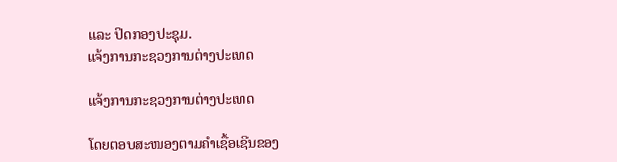ແລະ ປິດກອງປະຊຸມ.
ແຈ້ງການກະຊວງການຕ່າງປະເທດ

ແຈ້ງການກະຊວງການຕ່າງປະເທດ

ໂດຍຕອບສະໜອງຕາມຄຳເຊື້ອເຊີນຂອງ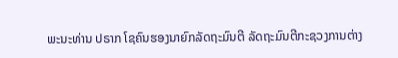ພະນະທ່ານ ປຣາກ ໂຊຄົນຮອງນາຍົກລັດຖະມົນຕີ ລັດຖະມົນຕີກະຊວງການຕ່າງ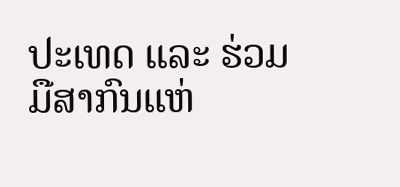ປະເທດ ແລະ ຮ່ວມມືສາກົນແຫ່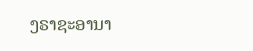ງຣາຊະອານາ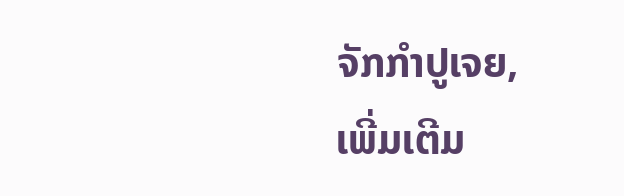ຈັກກໍາປູເຈຍ,
ເພີ່ມເຕີມ